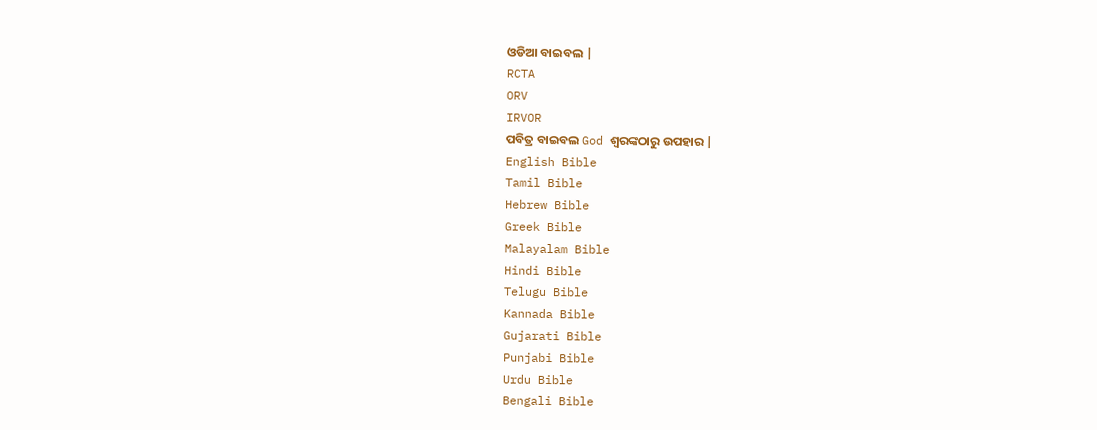ଓଡିଆ ବାଇବଲ |
RCTA
ORV
IRVOR
ପବିତ୍ର ବାଇବଲ God ଶ୍ବରଙ୍କଠାରୁ ଉପହାର |
English Bible
Tamil Bible
Hebrew Bible
Greek Bible
Malayalam Bible
Hindi Bible
Telugu Bible
Kannada Bible
Gujarati Bible
Punjabi Bible
Urdu Bible
Bengali Bible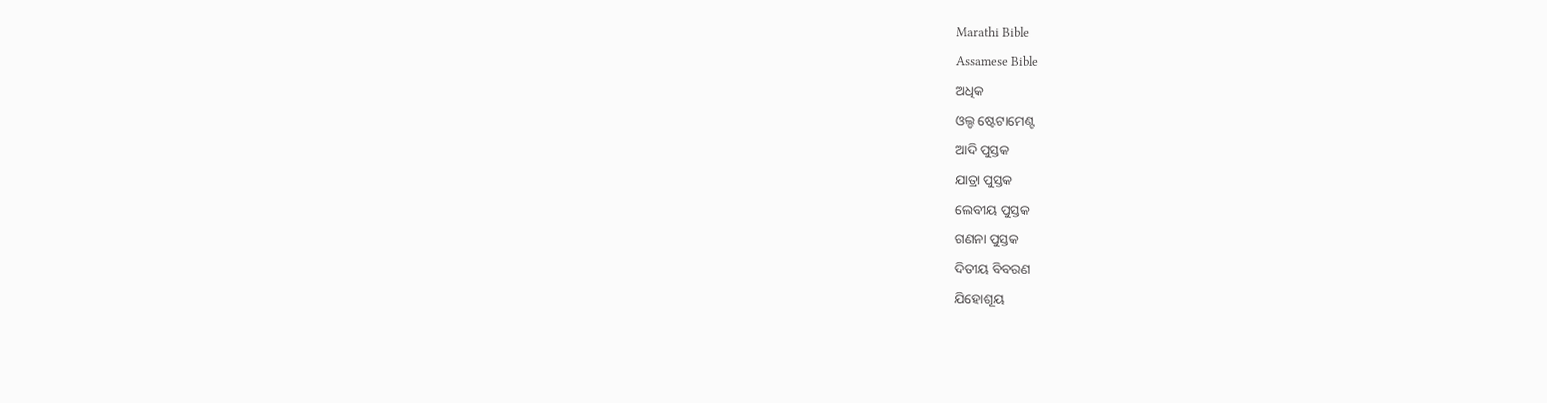Marathi Bible
Assamese Bible
ଅଧିକ
ଓଲ୍ଡ ଷ୍ଟେଟାମେଣ୍ଟ
ଆଦି ପୁସ୍ତକ
ଯାତ୍ରା ପୁସ୍ତକ
ଲେବୀୟ ପୁସ୍ତକ
ଗଣନା ପୁସ୍ତକ
ଦିତୀୟ ବିବରଣ
ଯିହୋଶୂୟ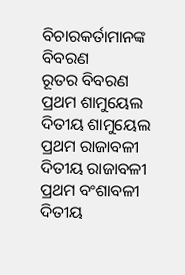ବିଚାରକର୍ତାମାନଙ୍କ ବିବରଣ
ରୂତର ବିବରଣ
ପ୍ରଥମ ଶାମୁୟେଲ
ଦିତୀୟ ଶାମୁୟେଲ
ପ୍ରଥମ ରାଜାବଳୀ
ଦିତୀୟ ରାଜାବଳୀ
ପ୍ରଥମ ବଂଶାବଳୀ
ଦିତୀୟ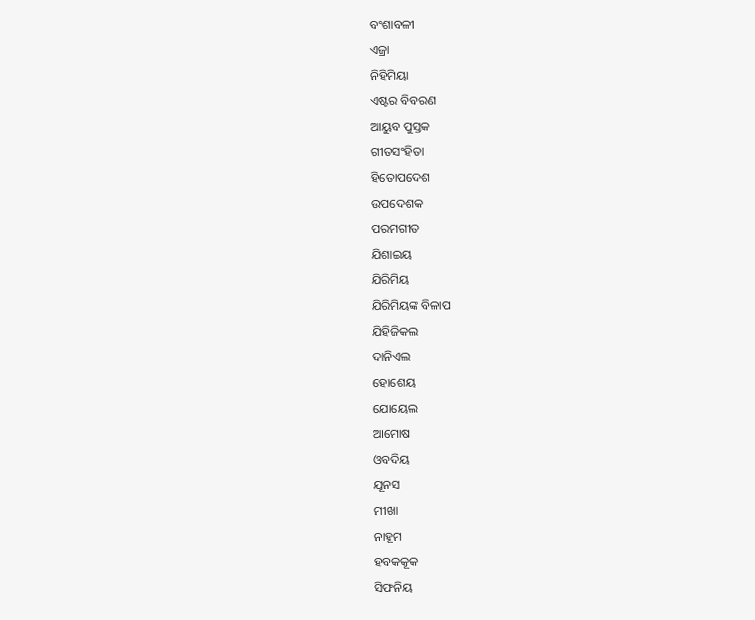ବଂଶାବଳୀ
ଏଜ୍ରା
ନିହିମିୟା
ଏଷ୍ଟର ବିବରଣ
ଆୟୁବ ପୁସ୍ତକ
ଗୀତସଂହିତା
ହିତୋପଦେଶ
ଉପଦେଶକ
ପରମଗୀତ
ଯିଶାଇୟ
ଯିରିମିୟ
ଯିରିମିୟଙ୍କ ବିଳାପ
ଯିହିଜିକଲ
ଦାନିଏଲ
ହୋଶେୟ
ଯୋୟେଲ
ଆମୋଷ
ଓବଦିୟ
ଯୂନସ
ମୀଖା
ନାହୂମ
ହବକକୂକ
ସିଫନିୟ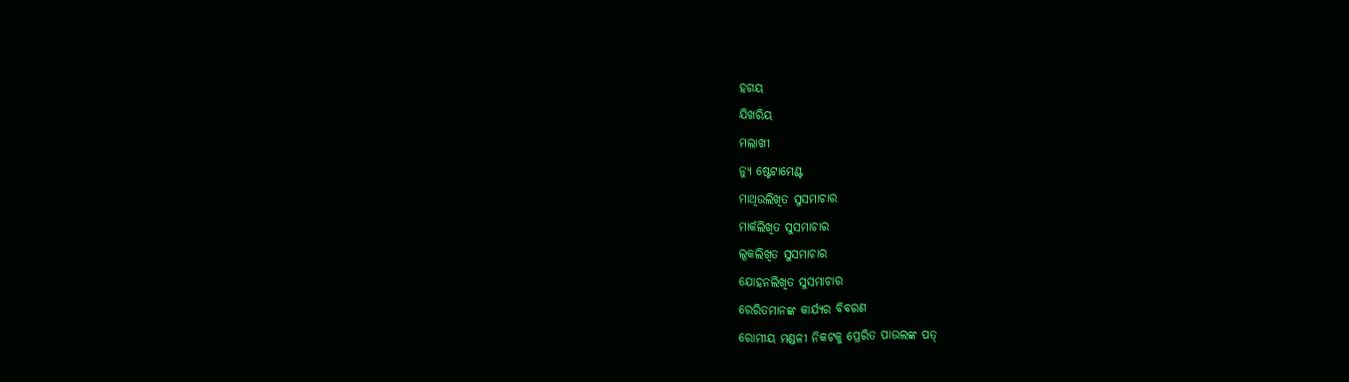ହଗୟ
ଯିଖରିୟ
ମଲାଖୀ
ନ୍ୟୁ ଷ୍ଟେଟାମେଣ୍ଟ
ମାଥିଉଲିଖିତ ସୁସମାଚାର
ମାର୍କଲିଖିତ ସୁସମାଚାର
ଲୂକଲିଖିତ ସୁସମାଚାର
ଯୋହନଲିଖିତ ସୁସମାଚାର
ରେରିତମାନଙ୍କ କାର୍ଯ୍ୟର ବିବରଣ
ରୋମୀୟ ମଣ୍ଡଳୀ ନିକଟକୁ ପ୍ରେରିତ ପାଉଲଙ୍କ ପତ୍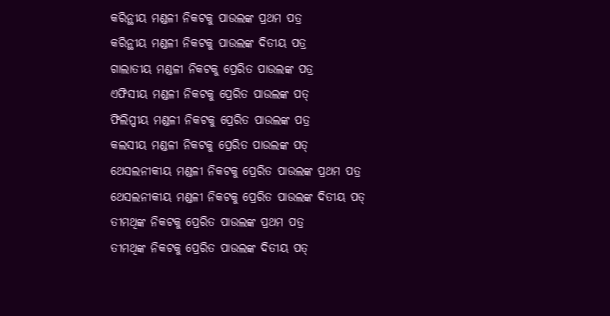କରିନ୍ଥୀୟ ମଣ୍ଡଳୀ ନିକଟକୁ ପାଉଲଙ୍କ ପ୍ରଥମ ପତ୍ର
କରିନ୍ଥୀୟ ମଣ୍ଡଳୀ ନିକଟକୁ ପାଉଲଙ୍କ ଦିତୀୟ ପତ୍ର
ଗାଲାତୀୟ ମଣ୍ଡଳୀ ନିକଟକୁ ପ୍ରେରିତ ପାଉଲଙ୍କ ପତ୍ର
ଏଫିସୀୟ ମଣ୍ଡଳୀ ନିକଟକୁ ପ୍ରେରିତ ପାଉଲଙ୍କ ପତ୍
ଫିଲିପ୍ପୀୟ ମଣ୍ଡଳୀ ନିକଟକୁ ପ୍ରେରିତ ପାଉଲଙ୍କ ପତ୍ର
କଲସୀୟ ମଣ୍ଡଳୀ ନିକଟକୁ ପ୍ରେରିତ ପାଉଲଙ୍କ ପତ୍
ଥେସଲନୀକୀୟ ମଣ୍ଡଳୀ ନିକଟକୁ ପ୍ରେରିତ ପାଉଲଙ୍କ ପ୍ରଥମ ପତ୍ର
ଥେସଲନୀକୀୟ ମଣ୍ଡଳୀ ନିକଟକୁ ପ୍ରେରିତ ପାଉଲଙ୍କ ଦିତୀୟ ପତ୍
ତୀମଥିଙ୍କ ନିକଟକୁ ପ୍ରେରିତ ପାଉଲଙ୍କ ପ୍ରଥମ ପତ୍ର
ତୀମଥିଙ୍କ ନିକଟକୁ ପ୍ରେରିତ ପାଉଲଙ୍କ ଦିତୀୟ ପତ୍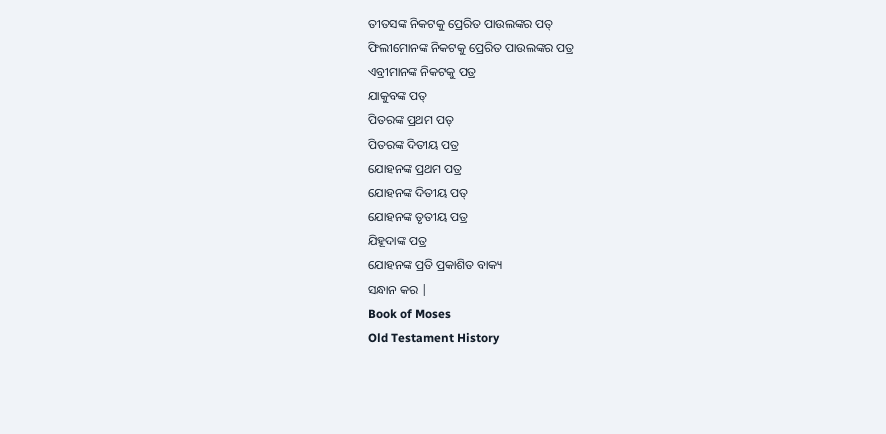ତୀତସଙ୍କ ନିକଟକୁ ପ୍ରେରିତ ପାଉଲଙ୍କର ପତ୍
ଫିଲୀମୋନଙ୍କ ନିକଟକୁ ପ୍ରେରିତ ପାଉଲଙ୍କର ପତ୍ର
ଏବ୍ରୀମାନଙ୍କ ନିକଟକୁ ପତ୍ର
ଯାକୁବଙ୍କ ପତ୍
ପିତରଙ୍କ ପ୍ରଥମ ପତ୍
ପିତରଙ୍କ ଦିତୀୟ ପତ୍ର
ଯୋହନଙ୍କ ପ୍ରଥମ ପତ୍ର
ଯୋହନଙ୍କ ଦିତୀୟ ପତ୍
ଯୋହନଙ୍କ ତୃତୀୟ ପତ୍ର
ଯିହୂଦାଙ୍କ ପତ୍ର
ଯୋହନଙ୍କ ପ୍ରତି ପ୍ରକାଶିତ ବାକ୍ୟ
ସନ୍ଧାନ କର |
Book of Moses
Old Testament History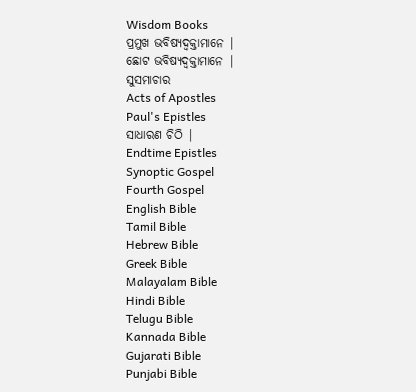Wisdom Books
ପ୍ରମୁଖ ଭବିଷ୍ୟଦ୍ବକ୍ତାମାନେ |
ଛୋଟ ଭବିଷ୍ୟଦ୍ବକ୍ତାମାନେ |
ସୁସମାଚାର
Acts of Apostles
Paul's Epistles
ସାଧାରଣ ଚିଠି |
Endtime Epistles
Synoptic Gospel
Fourth Gospel
English Bible
Tamil Bible
Hebrew Bible
Greek Bible
Malayalam Bible
Hindi Bible
Telugu Bible
Kannada Bible
Gujarati Bible
Punjabi Bible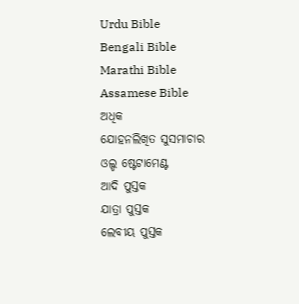Urdu Bible
Bengali Bible
Marathi Bible
Assamese Bible
ଅଧିକ
ଯୋହନଲିଖିତ ସୁସମାଚାର
ଓଲ୍ଡ ଷ୍ଟେଟାମେଣ୍ଟ
ଆଦି ପୁସ୍ତକ
ଯାତ୍ରା ପୁସ୍ତକ
ଲେବୀୟ ପୁସ୍ତକ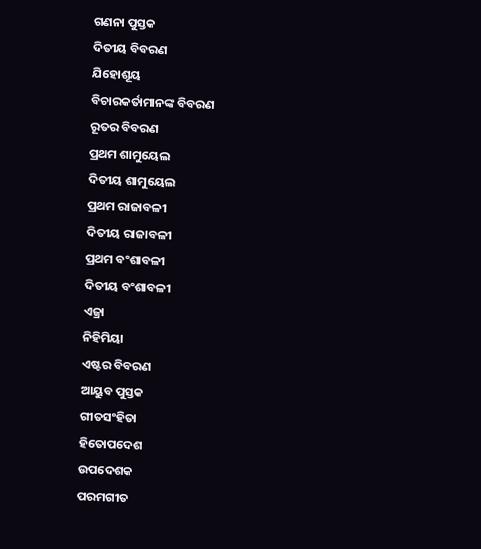ଗଣନା ପୁସ୍ତକ
ଦିତୀୟ ବିବରଣ
ଯିହୋଶୂୟ
ବିଚାରକର୍ତାମାନଙ୍କ ବିବରଣ
ରୂତର ବିବରଣ
ପ୍ରଥମ ଶାମୁୟେଲ
ଦିତୀୟ ଶାମୁୟେଲ
ପ୍ରଥମ ରାଜାବଳୀ
ଦିତୀୟ ରାଜାବଳୀ
ପ୍ରଥମ ବଂଶାବଳୀ
ଦିତୀୟ ବଂଶାବଳୀ
ଏଜ୍ରା
ନିହିମିୟା
ଏଷ୍ଟର ବିବରଣ
ଆୟୁବ ପୁସ୍ତକ
ଗୀତସଂହିତା
ହିତୋପଦେଶ
ଉପଦେଶକ
ପରମଗୀତ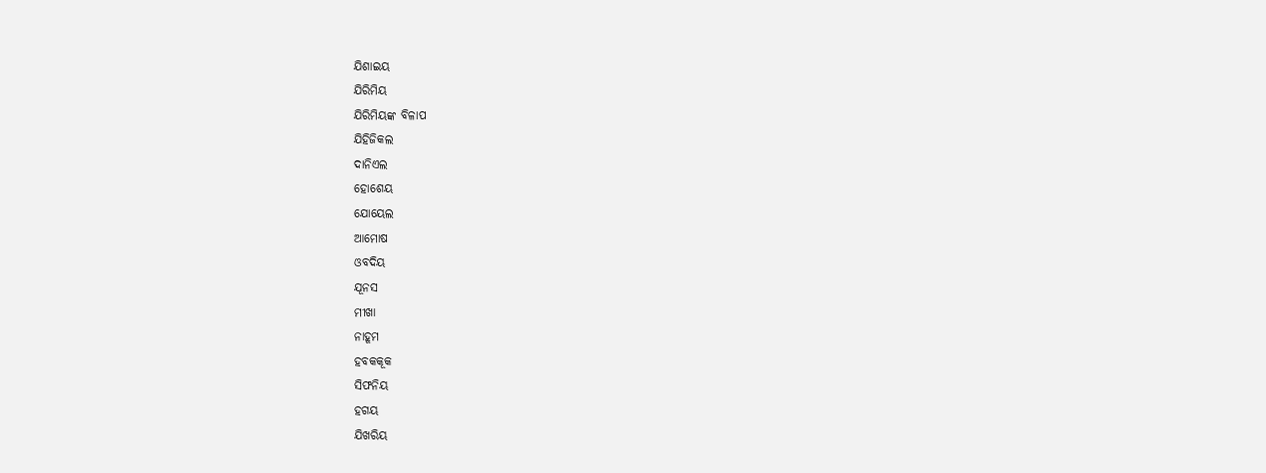ଯିଶାଇୟ
ଯିରିମିୟ
ଯିରିମିୟଙ୍କ ବିଳାପ
ଯିହିଜିକଲ
ଦାନିଏଲ
ହୋଶେୟ
ଯୋୟେଲ
ଆମୋଷ
ଓବଦିୟ
ଯୂନସ
ମୀଖା
ନାହୂମ
ହବକକୂକ
ସିଫନିୟ
ହଗୟ
ଯିଖରିୟ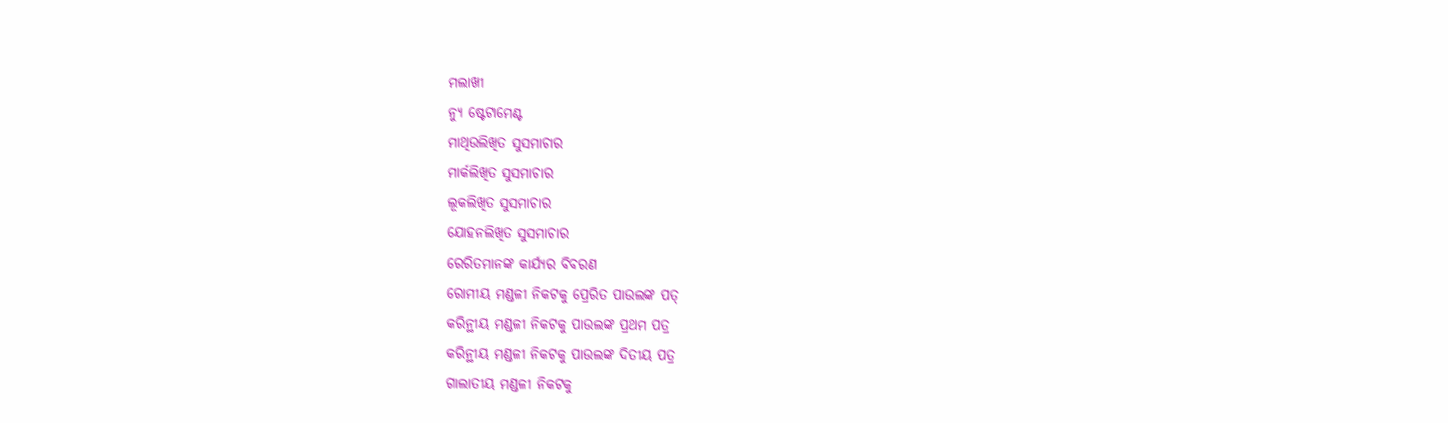ମଲାଖୀ
ନ୍ୟୁ ଷ୍ଟେଟାମେଣ୍ଟ
ମାଥିଉଲିଖିତ ସୁସମାଚାର
ମାର୍କଲିଖିତ ସୁସମାଚାର
ଲୂକଲିଖିତ ସୁସମାଚାର
ଯୋହନଲିଖିତ ସୁସମାଚାର
ରେରିତମାନଙ୍କ କାର୍ଯ୍ୟର ବିବରଣ
ରୋମୀୟ ମଣ୍ଡଳୀ ନିକଟକୁ ପ୍ରେରିତ ପାଉଲଙ୍କ ପତ୍
କରିନ୍ଥୀୟ ମଣ୍ଡଳୀ ନିକଟକୁ ପାଉଲଙ୍କ ପ୍ରଥମ ପତ୍ର
କରିନ୍ଥୀୟ ମଣ୍ଡଳୀ ନିକଟକୁ ପାଉଲଙ୍କ ଦିତୀୟ ପତ୍ର
ଗାଲାତୀୟ ମଣ୍ଡଳୀ ନିକଟକୁ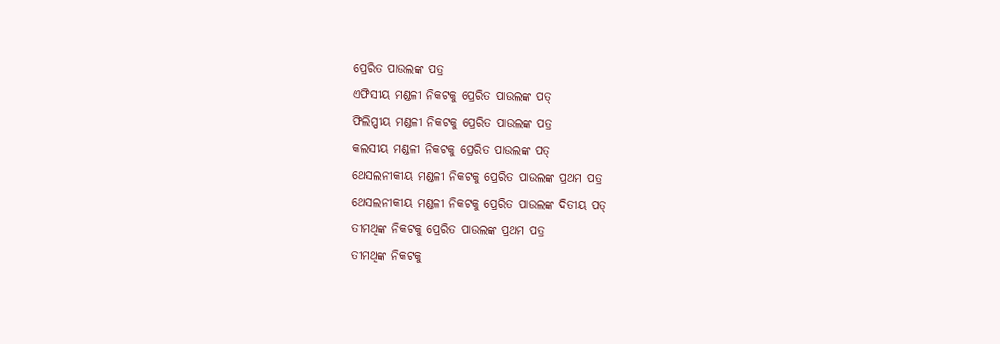ପ୍ରେରିତ ପାଉଲଙ୍କ ପତ୍ର
ଏଫିସୀୟ ମଣ୍ଡଳୀ ନିକଟକୁ ପ୍ରେରିତ ପାଉଲଙ୍କ ପତ୍
ଫିଲିପ୍ପୀୟ ମଣ୍ଡଳୀ ନିକଟକୁ ପ୍ରେରିତ ପାଉଲଙ୍କ ପତ୍ର
କଲସୀୟ ମଣ୍ଡଳୀ ନିକଟକୁ ପ୍ରେରିତ ପାଉଲଙ୍କ ପତ୍
ଥେସଲନୀକୀୟ ମଣ୍ଡଳୀ ନିକଟକୁ ପ୍ରେରିତ ପାଉଲଙ୍କ ପ୍ରଥମ ପତ୍ର
ଥେସଲନୀକୀୟ ମଣ୍ଡଳୀ ନିକଟକୁ ପ୍ରେରିତ ପାଉଲଙ୍କ ଦିତୀୟ ପତ୍
ତୀମଥିଙ୍କ ନିକଟକୁ ପ୍ରେରିତ ପାଉଲଙ୍କ ପ୍ରଥମ ପତ୍ର
ତୀମଥିଙ୍କ ନିକଟକୁ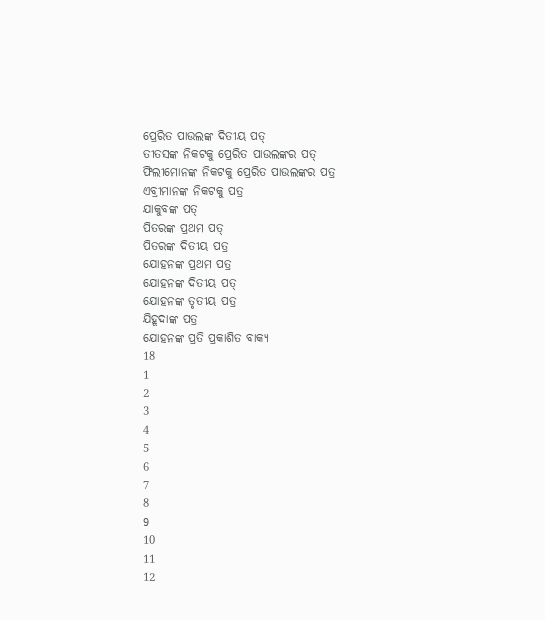ପ୍ରେରିତ ପାଉଲଙ୍କ ଦିତୀୟ ପତ୍
ତୀତସଙ୍କ ନିକଟକୁ ପ୍ରେରିତ ପାଉଲଙ୍କର ପତ୍
ଫିଲୀମୋନଙ୍କ ନିକଟକୁ ପ୍ରେରିତ ପାଉଲଙ୍କର ପତ୍ର
ଏବ୍ରୀମାନଙ୍କ ନିକଟକୁ ପତ୍ର
ଯାକୁବଙ୍କ ପତ୍
ପିତରଙ୍କ ପ୍ରଥମ ପତ୍
ପିତରଙ୍କ ଦିତୀୟ ପତ୍ର
ଯୋହନଙ୍କ ପ୍ରଥମ ପତ୍ର
ଯୋହନଙ୍କ ଦିତୀୟ ପତ୍
ଯୋହନଙ୍କ ତୃତୀୟ ପତ୍ର
ଯିହୂଦାଙ୍କ ପତ୍ର
ଯୋହନଙ୍କ ପ୍ରତି ପ୍ରକାଶିତ ବାକ୍ୟ
18
1
2
3
4
5
6
7
8
9
10
11
12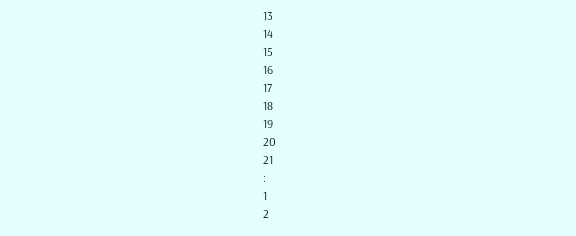13
14
15
16
17
18
19
20
21
:
1
2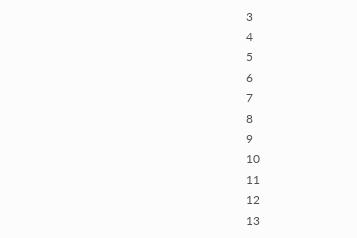3
4
5
6
7
8
9
10
11
12
13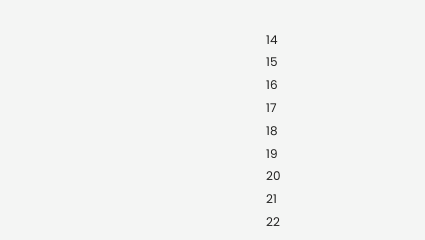14
15
16
17
18
19
20
21
22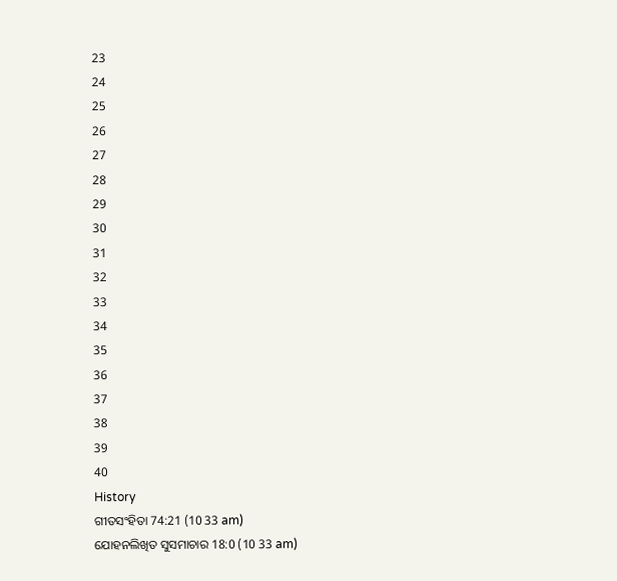23
24
25
26
27
28
29
30
31
32
33
34
35
36
37
38
39
40
History
ଗୀତସଂହିତା 74:21 (10 33 am)
ଯୋହନଲିଖିତ ସୁସମାଚାର 18:0 (10 33 am)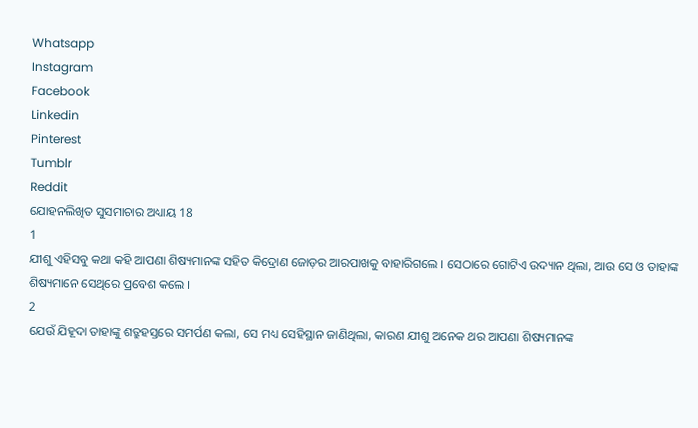Whatsapp
Instagram
Facebook
Linkedin
Pinterest
Tumblr
Reddit
ଯୋହନଲିଖିତ ସୁସମାଚାର ଅଧ୍ୟାୟ 18
1
ଯୀଶୁ ଏହିସବୁ କଥା କହି ଆପଣା ଶିଷ୍ୟମାନଙ୍କ ସହିତ କିଦ୍ରୋଣ ଜୋଡ଼ର ଆରପାଖକୁ ବାହାରିଗଲେ । ସେଠାରେ ଗୋଟିଏ ଉଦ୍ୟାନ ଥିଲା, ଆଉ ସେ ଓ ତାହାଙ୍କ ଶିଷ୍ୟମାନେ ସେଥିରେ ପ୍ରବେଶ କଲେ ।
2
ଯେଉଁ ଯିହୂଦା ତାହାଙ୍କୁ ଶତ୍ରୁହସ୍ତରେ ସମର୍ପଣ କଲା, ସେ ମଧ୍ୟ ସେହିସ୍ଥାନ ଜାଣିଥିଲା, କାରଣ ଯୀଶୁ ଅନେକ ଥର ଆପଣା ଶିଷ୍ୟମାନଙ୍କ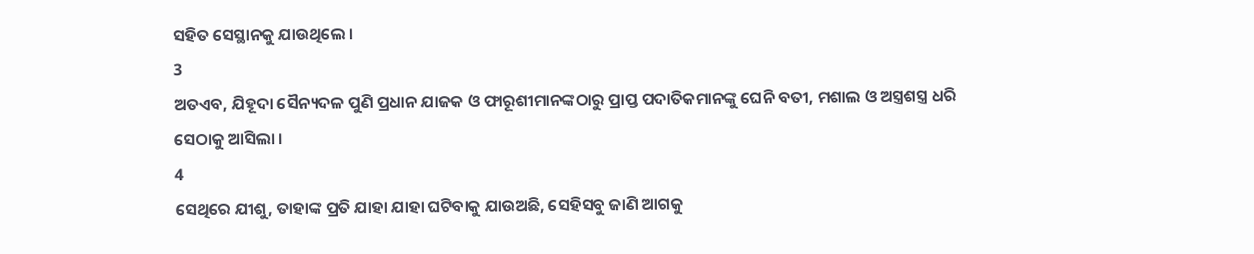ସହିତ ସେସ୍ଥାନକୁ ଯାଉଥିଲେ ।
3
ଅତଏବ, ଯିହୂଦା ସୈନ୍ୟଦଳ ପୁଣି ପ୍ରଧାନ ଯାଜକ ଓ ଫାରୂଶୀମାନଙ୍କଠାରୁ ପ୍ରାପ୍ତ ପଦାତିକମାନଙ୍କୁ ଘେନି ବତୀ, ମଶାଲ ଓ ଅସ୍ତ୍ରଶସ୍ତ୍ର ଧରି ସେଠାକୁ ଆସିଲା ।
4
ସେଥିରେ ଯୀଶୁ, ତାହାଙ୍କ ପ୍ରତି ଯାହା ଯାହା ଘଟିବାକୁ ଯାଉଅଛି, ସେହିସବୁ ଜାଣି ଆଗକୁ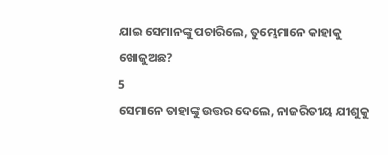ଯାଇ ସେମାନଙ୍କୁ ପଚାରିଲେ, ତୁମ୍ଭେମାନେ କାହାକୁ ଖୋଜୁଅଛ?
5
ସେମାନେ ତାହାଙ୍କୁ ଉତ୍ତର ଦେଲେ, ନାଜରିତୀୟ ଯୀଶୁକୁ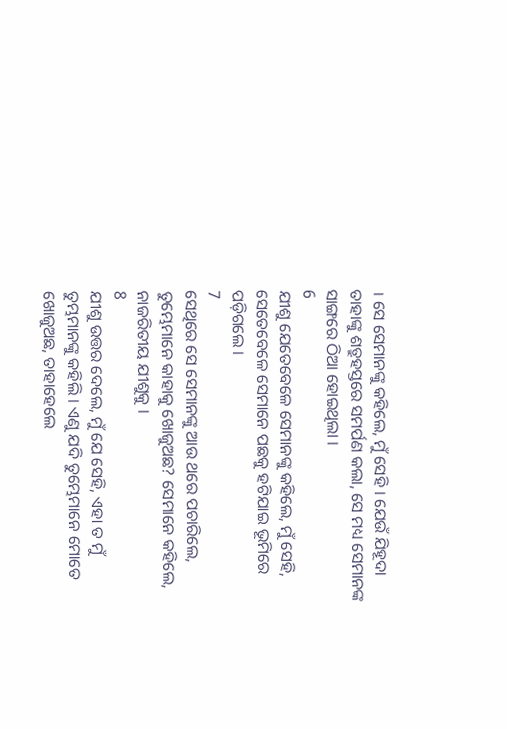। ସେ ସେମାନଙ୍କୁ କହିଲେ, ମୁଁ ସେହି । ଯେଉଁ ଯିହୂଦା ତାହାଙ୍କୁ ଶତ୍ରୁହସ୍ତରେ ସମର୍ପଣ କଲା, ସେ ମଧ୍ୟ ସେମାନଙ୍କ ସାଙ୍ଗରେ ଠିଆ ହୋଇଥିଲା ।
6
ଯୀଶୁ ଯେତେବେଳେ ସେମାନଙ୍କୁ କହିଲେ, ମୁଁ ସେହି, ସେତେବେଳେ ସେମାନେ ପଛକୁ ହଟିଯାଇ ଭୂମିରେ ପଡ଼ିଗଲେ ।
7
ସେଥିରେ ସେ ସେମାନଙ୍କୁ ଆଉ ଥରେ ପଚାରିଲେ, ତୁମ୍ଭେମାନେ କାହାକୁ ଖୋଜୁଅଛ? ସେମାନେ କହିଲେ, ନାଜରିତୀୟ ଯୀଶୁକୁ ।
8
ଯୀଶୁ ଉତ୍ତର ଦେଲେ, ମୁଁ ଯେ ସେହି, ଏହା ତ ମୁଁ ତୁମ୍ଭମାନଙ୍କୁ କହିଲି । ଏଣୁ ଯଦି ତୁମ୍ଭେମାନେ ମୋତେ ଖୋଜୁଅଛ, ତାହାହେଲେ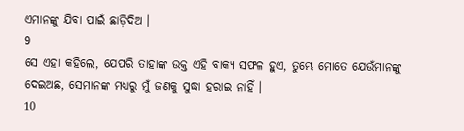ଏମାନଙ୍କୁ ଯିବା ପାଇଁ ଛାଡ଼ିଦିଅ ।
9
ସେ ଏହା କହିଲେ, ଯେପରି ତାହାଙ୍କ ଉକ୍ତ ଏହି ବାକ୍ୟ ସଫଳ ହୁଏ, ତୁମ୍ଭେ ମୋତେ ଯେଉଁମାନଙ୍କୁ ଦେଇଅଛ, ସେମାନଙ୍କ ମଧ୍ୟରୁ ମୁଁ ଜଣକୁ ସୁଦ୍ଧା ହରାଇ ନାହିଁ ।
10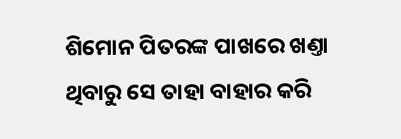ଶିମୋନ ପିତରଙ୍କ ପାଖରେ ଖଣ୍ତା ଥିବାରୁ ସେ ତାହା ବାହାର କରି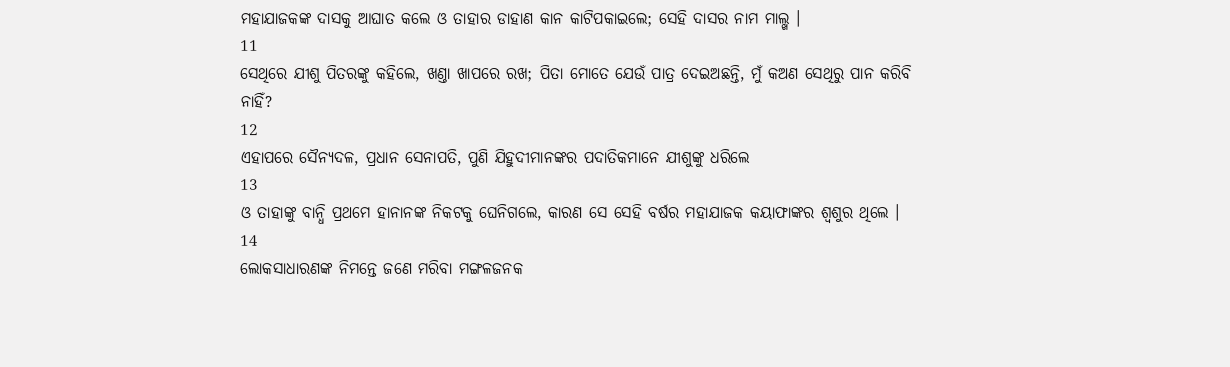ମହାଯାଜକଙ୍କ ଦାସକୁ ଆଘାତ କଲେ ଓ ତାହାର ଡାହାଣ କାନ କାଟିପକାଇଲେ; ସେହି ଦାସର ନାମ ମାଲ୍ଖ ।
11
ସେଥିରେ ଯୀଶୁ ପିତରଙ୍କୁ କହିଲେ, ଖଣ୍ତା ଖାପରେ ରଖ; ପିତା ମୋତେ ଯେଉଁ ପାତ୍ର ଦେଇଅଛନ୍ତି, ମୁଁ କଅଣ ସେଥିରୁ ପାନ କରିବି ନାହିଁ?
12
ଏହାପରେ ସୈନ୍ୟଦଳ, ପ୍ରଧାନ ସେନାପତି, ପୁଣି ଯିହୁଦୀମାନଙ୍କର ପଦାତିକମାନେ ଯୀଶୁଙ୍କୁ ଧରିଲେ
13
ଓ ତାହାଙ୍କୁ ବାନ୍ଧି ପ୍ରଥମେ ହାନାନଙ୍କ ନିକଟକୁ ଘେନିଗଲେ, କାରଣ ସେ ସେହି ବର୍ଷର ମହାଯାଜକ କୟାଫାଙ୍କର ଶ୍ଵଶୁର ଥିଲେ ।
14
ଲୋକସାଧାରଣଙ୍କ ନିମନ୍ତେ ଜଣେ ମରିବା ମଙ୍ଗଳଜନକ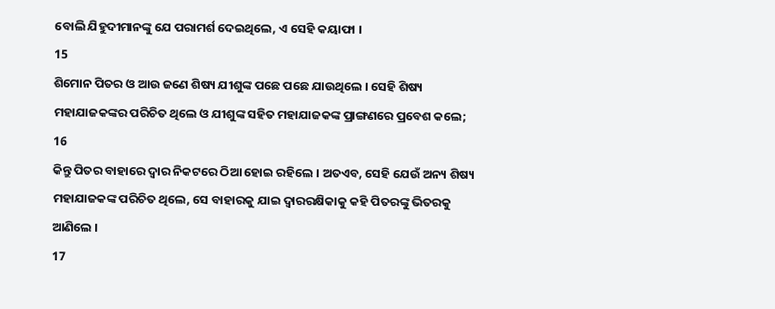ବୋଲି ଯିହୁଦୀମାନଙ୍କୁ ଯେ ପରାମର୍ଶ ଦେଇଥିଲେ, ଏ ସେହି କୟାଫା ।
15
ଶିମୋନ ପିତର ଓ ଆଉ ଜଣେ ଶିଷ୍ୟ ଯୀଶୁଙ୍କ ପଛେ ପଛେ ଯାଉଥିଲେ । ସେହି ଶିଷ୍ୟ ମହାଯାଜକଙ୍କର ପରିଚିତ ଥିଲେ ଓ ଯୀଶୁଙ୍କ ସହିତ ମହାଯାଜକଙ୍କ ପ୍ରାଙ୍ଗଣରେ ପ୍ରବେଶ କଲେ;
16
କିନ୍ତୁ ପିତର ବାହାରେ ଦ୍ଵାର ନିକଟରେ ଠିଆ ହୋଇ ରହିଲେ । ଅତଏବ, ସେହି ଯେଉଁ ଅନ୍ୟ ଶିଷ୍ୟ ମହାଯାଜକଙ୍କ ପରିଚିତ ଥିଲେ, ସେ ବାହାରକୁ ଯାଇ ଦ୍ଵାରରକ୍ଷିକାକୁ କହି ପିତରଙ୍କୁ ଭିତରକୁ ଆଣିଲେ ।
17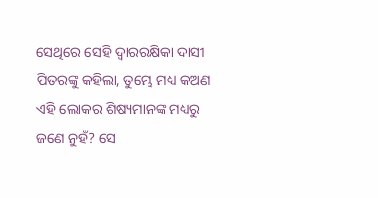ସେଥିରେ ସେହି ଦ୍ଵାରରକ୍ଷିକା ଦାସୀ ପିତରଙ୍କୁ କହିଲା, ତୁମ୍ଭେ ମଧ୍ୟ କଅଣ ଏହି ଲୋକର ଶିଷ୍ୟମାନଙ୍କ ମଧ୍ୟରୁ ଜଣେ ନୁହଁ? ସେ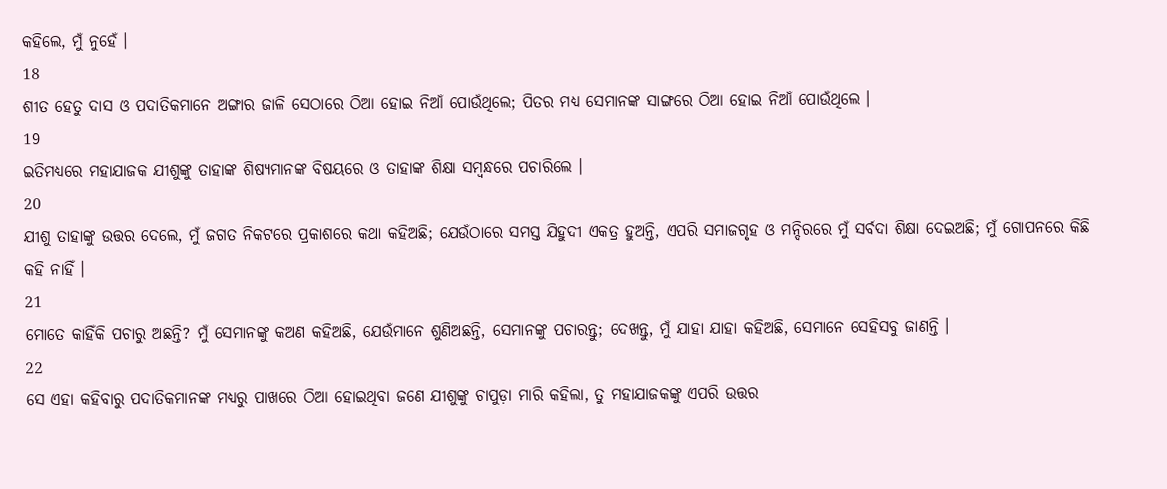କହିଲେ, ମୁଁ ନୁହେଁ ।
18
ଶୀତ ହେତୁ ଦାସ ଓ ପଦାତିକମାନେ ଅଙ୍ଗାର ଜାଳି ସେଠାରେ ଠିଆ ହୋଇ ନିଆଁ ପୋଉଁଥିଲେ; ପିତର ମଧ୍ୟ ସେମାନଙ୍କ ସାଙ୍ଗରେ ଠିଆ ହୋଇ ନିଆଁ ପୋଉଁଥିଲେ ।
19
ଇତିମଧ୍ୟରେ ମହାଯାଜକ ଯୀଶୁଙ୍କୁ ତାହାଙ୍କ ଶିଷ୍ୟମାନଙ୍କ ବିଷୟରେ ଓ ତାହାଙ୍କ ଶିକ୍ଷା ସମ୍ଵନ୍ଧରେ ପଚାରିଲେ ।
20
ଯୀଶୁ ତାହାଙ୍କୁ ଉତ୍ତର ଦେଲେ, ମୁଁ ଜଗତ ନିକଟରେ ପ୍ରକାଶରେ କଥା କହିଅଛି; ଯେଉଁଠାରେ ସମସ୍ତ ଯିହୁଦୀ ଏକତ୍ର ହୁଅନ୍ତି, ଏପରି ସମାଜଗୃହ ଓ ମନ୍ଦିରରେ ମୁଁ ସର୍ବଦା ଶିକ୍ଷା ଦେଇଅଛି; ମୁଁ ଗୋପନରେ କିଛି କହି ନାହିଁ ।
21
ମୋତେ କାହିଁକି ପଚାରୁ ଅଛନ୍ତି? ମୁଁ ସେମାନଙ୍କୁ କଅଣ କହିଅଛି, ଯେଉଁମାନେ ଶୁଣିଅଛନ୍ତି, ସେମାନଙ୍କୁ ପଚାରନ୍ତୁ; ଦେଖନ୍ତୁ, ମୁଁ ଯାହା ଯାହା କହିଅଛି, ସେମାନେ ସେହିସବୁ ଜାଣନ୍ତି ।
22
ସେ ଏହା କହିବାରୁ ପଦାତିକମାନଙ୍କ ମଧ୍ୟରୁ ପାଖରେ ଠିଆ ହୋଇଥିବା ଜଣେ ଯୀଶୁଙ୍କୁ ଚାପୁଡ଼ା ମାରି କହିଲା, ତୁ ମହାଯାଜକଙ୍କୁ ଏପରି ଉତ୍ତର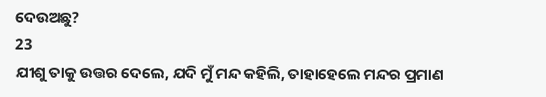ଦେଉଅଛୁ?
23
ଯୀଶୁ ତାକୁ ଉତ୍ତର ଦେଲେ, ଯଦି ମୁଁ ମନ୍ଦ କହିଲି, ତାହାହେଲେ ମନ୍ଦର ପ୍ରମାଣ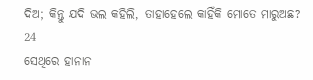ଦିଅ; କିନ୍ତୁ ଯଦି ଭଲ କହିଲି, ତାହାହେଲେ କାହିଁକି ମୋତେ ମାରୁଅଛ?
24
ସେଥିରେ ହାନାନ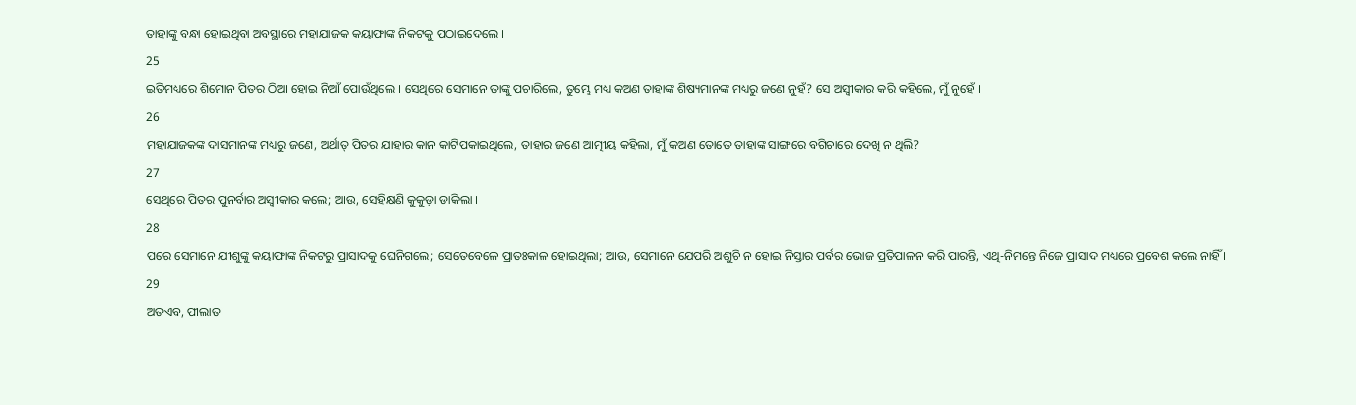ତାହାଙ୍କୁ ବନ୍ଧା ହୋଇଥିବା ଅବସ୍ଥାରେ ମହାଯାଜକ କୟାଫାଙ୍କ ନିକଟକୁ ପଠାଇଦେଲେ ।
25
ଇତିମଧ୍ୟରେ ଶିମୋନ ପିତର ଠିଆ ହୋଇ ନିଆଁ ପୋଉଁଥିଲେ । ସେଥିରେ ସେମାନେ ତାଙ୍କୁ ପଚାରିଲେ, ତୁମ୍ଭେ ମଧ୍ୟ କଅଣ ତାହାଙ୍କ ଶିଷ୍ୟମାନଙ୍କ ମଧ୍ୟରୁ ଜଣେ ନୁହଁ? ସେ ଅସ୍ଵୀକାର କରି କହିଲେ, ମୁଁ ନୁହେଁ ।
26
ମହାଯାଜକଙ୍କ ଦାସମାନଙ୍କ ମଧ୍ୟରୁ ଜଣେ, ଅର୍ଥାତ୍ ପିତର ଯାହାର କାନ କାଟିପକାଇଥିଲେ, ତାହାର ଜଣେ ଆତ୍ମୀୟ କହିଲା, ମୁଁ କଅଣ ତୋତେ ତାହାଙ୍କ ସାଙ୍ଗରେ ବଗିଚାରେ ଦେଖି ନ ଥିଲି?
27
ସେଥିରେ ପିତର ପୁନର୍ବାର ଅସ୍ଵୀକାର କଲେ; ଆଉ, ସେହିକ୍ଷଣି କୁକୁଡ଼ା ଡାକିଲା ।
28
ପରେ ସେମାନେ ଯୀଶୁଙ୍କୁ କୟାଫାଙ୍କ ନିକଟରୁ ପ୍ରାସାଦକୁ ଘେନିଗଲେ; ସେତେବେଳେ ପ୍ରାତଃକାଳ ହୋଇଥିଲା; ଆଉ, ସେମାନେ ଯେପରି ଅଶୁଚି ନ ହୋଇ ନିସ୍ତାର ପର୍ବର ଭୋଜ ପ୍ରତିପାଳନ କରି ପାରନ୍ତି, ଏଥି-ନିମନ୍ତେ ନିଜେ ପ୍ରାସାଦ ମଧ୍ୟରେ ପ୍ରବେଶ କଲେ ନାହିଁ ।
29
ଅତଏବ, ପୀଲାତ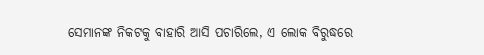ସେମାନଙ୍କ ନିକଟକୁ ବାହାରି ଆସି ପଚାରିଲେ, ଏ ଲୋକ ବିରୁଦ୍ଧରେ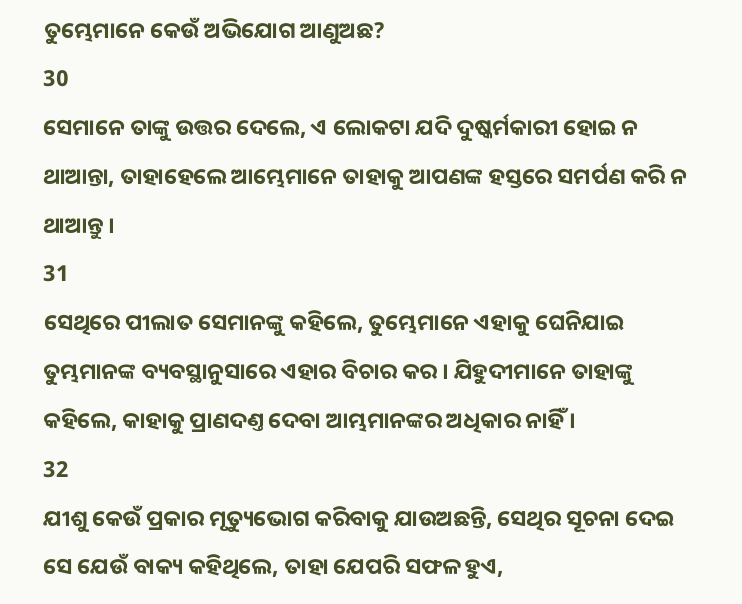ତୁମ୍ଭେମାନେ କେଉଁ ଅଭିଯୋଗ ଆଣୁଅଛ?
30
ସେମାନେ ତାଙ୍କୁ ଉତ୍ତର ଦେଲେ, ଏ ଲୋକଟା ଯଦି ଦୁଷ୍କର୍ମକାରୀ ହୋଇ ନ ଥାଆନ୍ତା, ତାହାହେଲେ ଆମ୍ଭେମାନେ ତାହାକୁ ଆପଣଙ୍କ ହସ୍ତରେ ସମର୍ପଣ କରି ନ ଥାଆନ୍ତୁ ।
31
ସେଥିରେ ପୀଲାତ ସେମାନଙ୍କୁ କହିଲେ, ତୁମ୍ଭେମାନେ ଏହାକୁ ଘେନିଯାଇ ତୁମ୍ଭମାନଙ୍କ ବ୍ୟବସ୍ଥାନୁସାରେ ଏହାର ବିଚାର କର । ଯିହୁଦୀମାନେ ତାହାଙ୍କୁ କହିଲେ, କାହାକୁ ପ୍ରାଣଦଣ୍ତ ଦେବା ଆମ୍ଭମାନଙ୍କର ଅଧିକାର ନାହିଁ ।
32
ଯୀଶୁ କେଉଁ ପ୍ରକାର ମୃତ୍ୟୁଭୋଗ କରିବାକୁ ଯାଉଅଛନ୍ତି, ସେଥିର ସୂଚନା ଦେଇ ସେ ଯେଉଁ ବାକ୍ୟ କହିଥିଲେ, ତାହା ଯେପରି ସଫଳ ହୁଏ,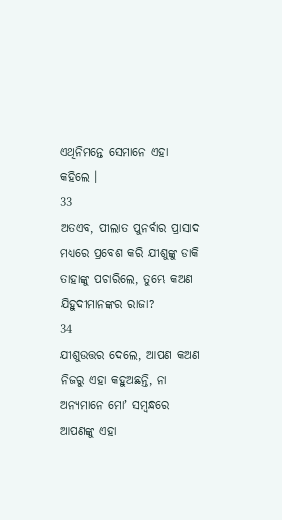ଏଥିନିମନ୍ତେ ସେମାନେ ଏହା କହିଲେ ।
33
ଅତଏବ, ପୀଲାତ ପୁନର୍ବାର ପ୍ରାସାଦ ମଧ୍ୟରେ ପ୍ରବେଶ କରି ଯୀଶୁଙ୍କୁ ଡାକି ତାହାଙ୍କୁ ପଚାରିଲେ, ତୁମ୍ଭେ କଅଣ ଯିହୁଦୀମାନଙ୍କର ରାଜା?
34
ଯୀଶୁଉତ୍ତର ଦେଲେ, ଆପଣ କଅଣ ନିଜରୁ ଏହା କହୁଅଛନ୍ତି, ନା ଅନ୍ୟମାନେ ମୋʼ ସମ୍ଵନ୍ଧରେ ଆପଣଙ୍କୁ ଏହା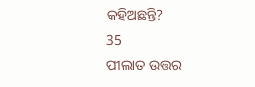କହିଅଛନ୍ତି?
35
ପୀଲାତ ଉତ୍ତର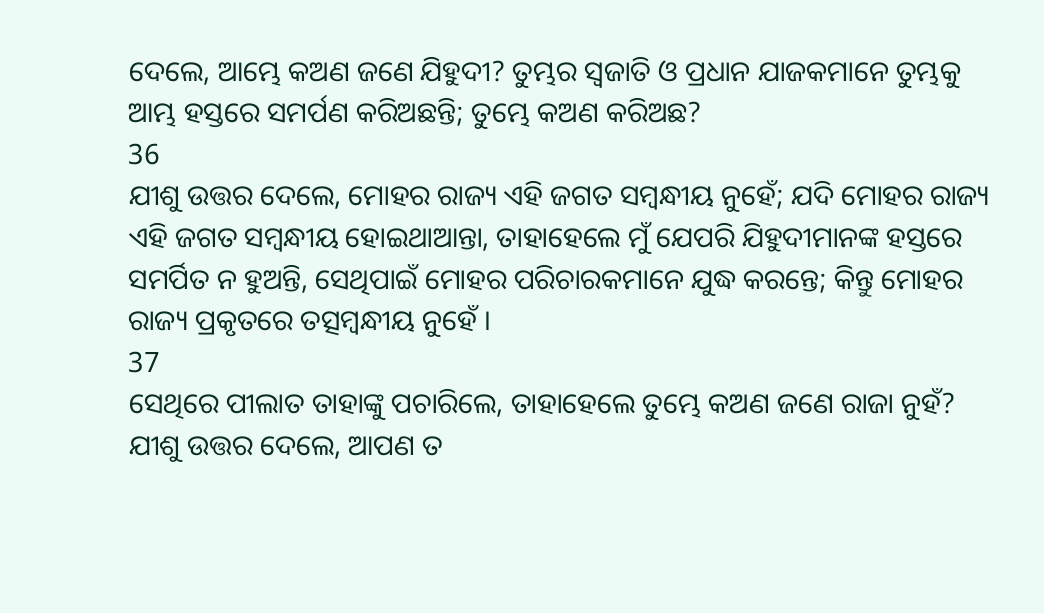ଦେଲେ, ଆମ୍ଭେ କଅଣ ଜଣେ ଯିହୁଦୀ? ତୁମ୍ଭର ସ୍ଵଜାତି ଓ ପ୍ରଧାନ ଯାଜକମାନେ ତୁମ୍ଭକୁ ଆମ୍ଭ ହସ୍ତରେ ସମର୍ପଣ କରିଅଛନ୍ତି; ତୁମ୍ଭେ କଅଣ କରିଅଛ?
36
ଯୀଶୁ ଉତ୍ତର ଦେଲେ, ମୋହର ରାଜ୍ୟ ଏହି ଜଗତ ସମ୍ଵନ୍ଧୀୟ ନୁହେଁ; ଯଦି ମୋହର ରାଜ୍ୟ ଏହି ଜଗତ ସମ୍ଵନ୍ଧୀୟ ହୋଇଥାଆନ୍ତା, ତାହାହେଲେ ମୁଁ ଯେପରି ଯିହୁଦୀମାନଙ୍କ ହସ୍ତରେ ସମର୍ପିତ ନ ହୁଅନ୍ତି, ସେଥିପାଇଁ ମୋହର ପରିଚାରକମାନେ ଯୁଦ୍ଧ କରନ୍ତେ; କିନ୍ତୁ ମୋହର ରାଜ୍ୟ ପ୍ରକୃତରେ ତତ୍ସମ୍ଵନ୍ଧୀୟ ନୁହେଁ ।
37
ସେଥିରେ ପୀଲାତ ତାହାଙ୍କୁ ପଚାରିଲେ, ତାହାହେଲେ ତୁମ୍ଭେ କଅଣ ଜଣେ ରାଜା ନୁହଁ? ଯୀଶୁ ଉତ୍ତର ଦେଲେ, ଆପଣ ତ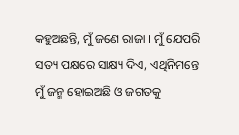କହୁଅଛନ୍ତି, ମୁଁ ଜଣେ ରାଜା । ମୁଁ ଯେପରି ସତ୍ୟ ପକ୍ଷରେ ସାକ୍ଷ୍ୟ ଦିଏ, ଏଥିନିମନ୍ତେ ମୁଁ ଜନ୍ମ ହୋଇଅଛି ଓ ଜଗତକୁ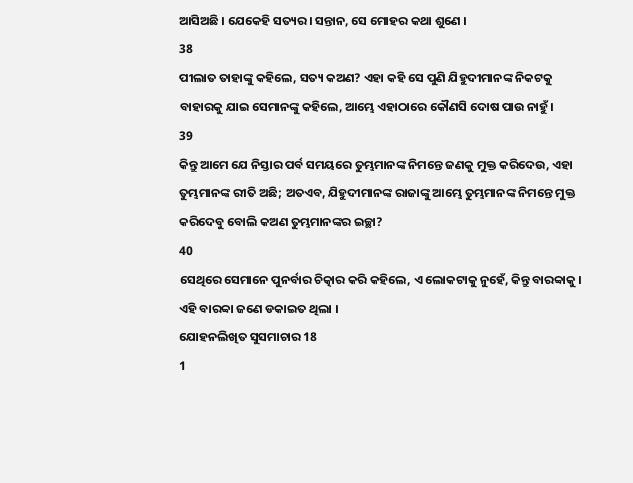ଆସିଅଛି । ଯେକେହି ସତ୍ୟର। ସନ୍ତାନ, ସେ ମୋହର କଥା ଶୁଣେ ।
38
ପୀଲାତ ତାହାଙ୍କୁ କହିଲେ, ସତ୍ୟ କଅଣ? ଏହା କହି ସେ ପୁଣି ଯିହୁଦୀମାନଙ୍କ ନିକଟକୁ ବାହାରକୁ ଯାଇ ସେମାନଙ୍କୁ କହିଲେ, ଆମ୍ଭେ ଏହାଠାରେ କୌଣସି ଦୋଷ ପାଉ ନାହୁଁ ।
39
କିନ୍ତୁ ଆମେ ଯେ ନିସ୍ତାର ପର୍ବ ସମୟରେ ତୁମ୍ଭମାନଙ୍କ ନିମନ୍ତେ ଜଣକୁ ମୁକ୍ତ କରିଦେଉ, ଏହା ତୁମ୍ଭମାନଙ୍କ ରୀତି ଅଛି; ଅତଏବ, ଯିହୁଦୀମାନଙ୍କ ରାଜାଙ୍କୁ ଆମ୍ଭେ ତୁମ୍ଭମାନଙ୍କ ନିମନ୍ତେ ମୁକ୍ତ କରିଦେବୁ ବୋଲି କଅଣ ତୁମ୍ଭମାନଙ୍କର ଇଚ୍ଛା?
40
ସେଥିରେ ସେମାନେ ପୁନର୍ବାର ଚିତ୍କାର କରି କହିଲେ, ଏ ଲୋକଟାକୁ ନୁହେଁ, କିନ୍ତୁ ବାରବ୍ବାକୁ । ଏହି ବାରବ୍ବା ଜଣେ ଡକାଇତ ଥିଲା ।
ଯୋହନଲିଖିତ ସୁସମାଚାର 18
1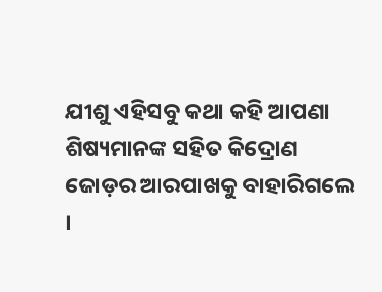ଯୀଶୁ ଏହିସବୁ କଥା କହି ଆପଣା ଶିଷ୍ୟମାନଙ୍କ ସହିତ କିଦ୍ରୋଣ ଜୋଡ଼ର ଆରପାଖକୁ ବାହାରିଗଲେ ।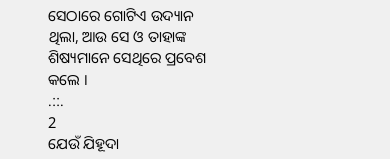ସେଠାରେ ଗୋଟିଏ ଉଦ୍ୟାନ ଥିଲା, ଆଉ ସେ ଓ ତାହାଙ୍କ ଶିଷ୍ୟମାନେ ସେଥିରେ ପ୍ରବେଶ କଲେ ।
.::.
2
ଯେଉଁ ଯିହୂଦା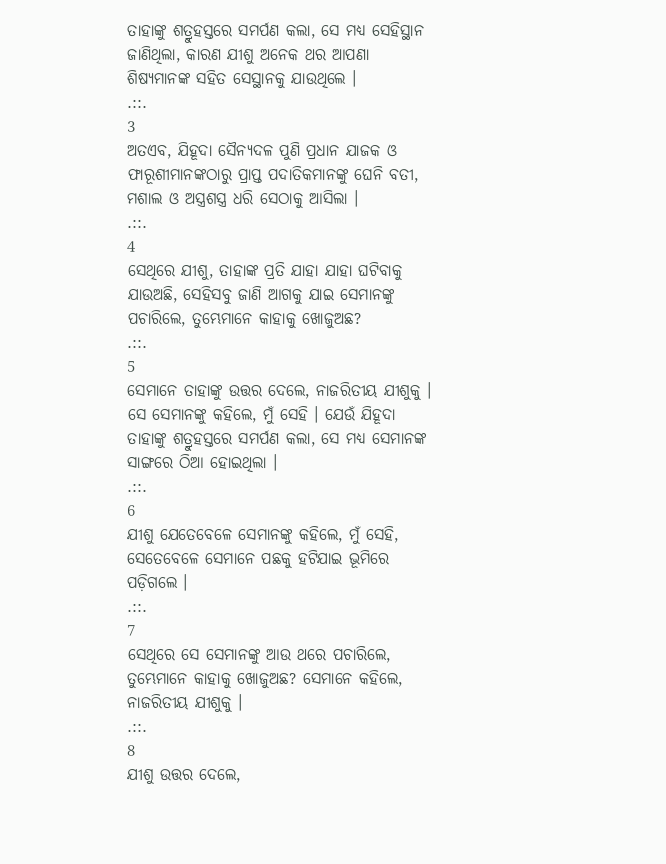ତାହାଙ୍କୁ ଶତ୍ରୁହସ୍ତରେ ସମର୍ପଣ କଲା, ସେ ମଧ୍ୟ ସେହିସ୍ଥାନ ଜାଣିଥିଲା, କାରଣ ଯୀଶୁ ଅନେକ ଥର ଆପଣା ଶିଷ୍ୟମାନଙ୍କ ସହିତ ସେସ୍ଥାନକୁ ଯାଉଥିଲେ ।
.::.
3
ଅତଏବ, ଯିହୂଦା ସୈନ୍ୟଦଳ ପୁଣି ପ୍ରଧାନ ଯାଜକ ଓ ଫାରୂଶୀମାନଙ୍କଠାରୁ ପ୍ରାପ୍ତ ପଦାତିକମାନଙ୍କୁ ଘେନି ବତୀ, ମଶାଲ ଓ ଅସ୍ତ୍ରଶସ୍ତ୍ର ଧରି ସେଠାକୁ ଆସିଲା ।
.::.
4
ସେଥିରେ ଯୀଶୁ, ତାହାଙ୍କ ପ୍ରତି ଯାହା ଯାହା ଘଟିବାକୁ ଯାଉଅଛି, ସେହିସବୁ ଜାଣି ଆଗକୁ ଯାଇ ସେମାନଙ୍କୁ ପଚାରିଲେ, ତୁମ୍ଭେମାନେ କାହାକୁ ଖୋଜୁଅଛ?
.::.
5
ସେମାନେ ତାହାଙ୍କୁ ଉତ୍ତର ଦେଲେ, ନାଜରିତୀୟ ଯୀଶୁକୁ । ସେ ସେମାନଙ୍କୁ କହିଲେ, ମୁଁ ସେହି । ଯେଉଁ ଯିହୂଦା ତାହାଙ୍କୁ ଶତ୍ରୁହସ୍ତରେ ସମର୍ପଣ କଲା, ସେ ମଧ୍ୟ ସେମାନଙ୍କ ସାଙ୍ଗରେ ଠିଆ ହୋଇଥିଲା ।
.::.
6
ଯୀଶୁ ଯେତେବେଳେ ସେମାନଙ୍କୁ କହିଲେ, ମୁଁ ସେହି, ସେତେବେଳେ ସେମାନେ ପଛକୁ ହଟିଯାଇ ଭୂମିରେ ପଡ଼ିଗଲେ ।
.::.
7
ସେଥିରେ ସେ ସେମାନଙ୍କୁ ଆଉ ଥରେ ପଚାରିଲେ, ତୁମ୍ଭେମାନେ କାହାକୁ ଖୋଜୁଅଛ? ସେମାନେ କହିଲେ, ନାଜରିତୀୟ ଯୀଶୁକୁ ।
.::.
8
ଯୀଶୁ ଉତ୍ତର ଦେଲେ,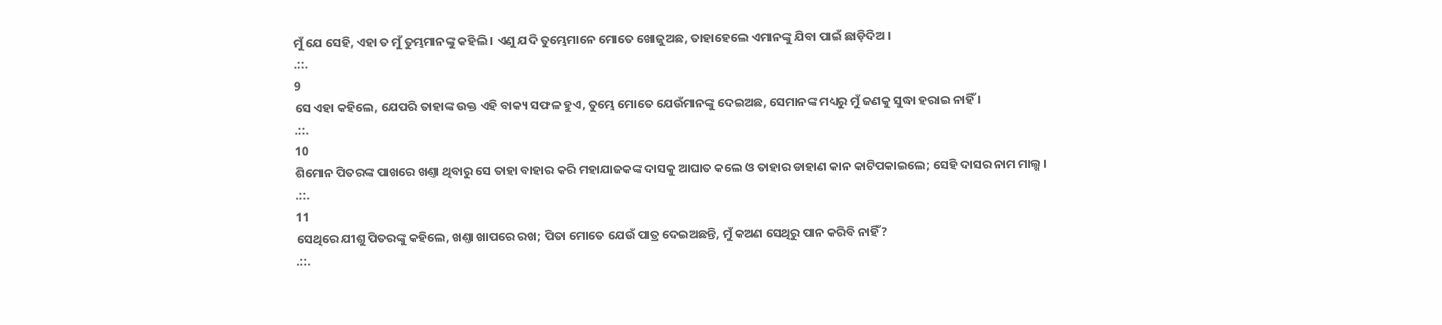ମୁଁ ଯେ ସେହି, ଏହା ତ ମୁଁ ତୁମ୍ଭମାନଙ୍କୁ କହିଲି । ଏଣୁ ଯଦି ତୁମ୍ଭେମାନେ ମୋତେ ଖୋଜୁଅଛ, ତାହାହେଲେ ଏମାନଙ୍କୁ ଯିବା ପାଇଁ ଛାଡ଼ିଦିଅ ।
.::.
9
ସେ ଏହା କହିଲେ, ଯେପରି ତାହାଙ୍କ ଉକ୍ତ ଏହି ବାକ୍ୟ ସଫଳ ହୁଏ, ତୁମ୍ଭେ ମୋତେ ଯେଉଁମାନଙ୍କୁ ଦେଇଅଛ, ସେମାନଙ୍କ ମଧ୍ୟରୁ ମୁଁ ଜଣକୁ ସୁଦ୍ଧା ହରାଇ ନାହିଁ ।
.::.
10
ଶିମୋନ ପିତରଙ୍କ ପାଖରେ ଖଣ୍ତା ଥିବାରୁ ସେ ତାହା ବାହାର କରି ମହାଯାଜକଙ୍କ ଦାସକୁ ଆଘାତ କଲେ ଓ ତାହାର ଡାହାଣ କାନ କାଟିପକାଇଲେ; ସେହି ଦାସର ନାମ ମାଲ୍ଖ ।
.::.
11
ସେଥିରେ ଯୀଶୁ ପିତରଙ୍କୁ କହିଲେ, ଖଣ୍ତା ଖାପରେ ରଖ; ପିତା ମୋତେ ଯେଉଁ ପାତ୍ର ଦେଇଅଛନ୍ତି, ମୁଁ କଅଣ ସେଥିରୁ ପାନ କରିବି ନାହିଁ?
.::.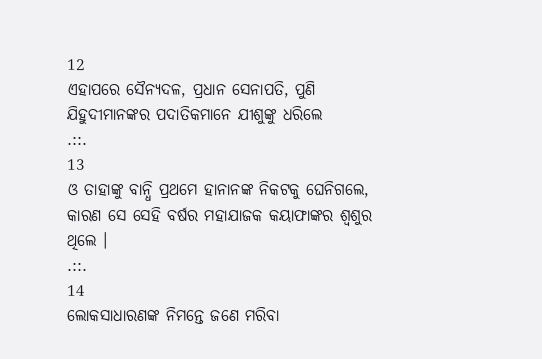12
ଏହାପରେ ସୈନ୍ୟଦଳ, ପ୍ରଧାନ ସେନାପତି, ପୁଣି ଯିହୁଦୀମାନଙ୍କର ପଦାତିକମାନେ ଯୀଶୁଙ୍କୁ ଧରିଲେ
.::.
13
ଓ ତାହାଙ୍କୁ ବାନ୍ଧି ପ୍ରଥମେ ହାନାନଙ୍କ ନିକଟକୁ ଘେନିଗଲେ, କାରଣ ସେ ସେହି ବର୍ଷର ମହାଯାଜକ କୟାଫାଙ୍କର ଶ୍ଵଶୁର ଥିଲେ ।
.::.
14
ଲୋକସାଧାରଣଙ୍କ ନିମନ୍ତେ ଜଣେ ମରିବା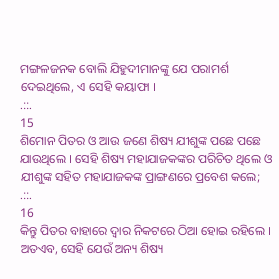ମଙ୍ଗଳଜନକ ବୋଲି ଯିହୁଦୀମାନଙ୍କୁ ଯେ ପରାମର୍ଶ ଦେଇଥିଲେ, ଏ ସେହି କୟାଫା ।
.::.
15
ଶିମୋନ ପିତର ଓ ଆଉ ଜଣେ ଶିଷ୍ୟ ଯୀଶୁଙ୍କ ପଛେ ପଛେ ଯାଉଥିଲେ । ସେହି ଶିଷ୍ୟ ମହାଯାଜକଙ୍କର ପରିଚିତ ଥିଲେ ଓ ଯୀଶୁଙ୍କ ସହିତ ମହାଯାଜକଙ୍କ ପ୍ରାଙ୍ଗଣରେ ପ୍ରବେଶ କଲେ;
.::.
16
କିନ୍ତୁ ପିତର ବାହାରେ ଦ୍ଵାର ନିକଟରେ ଠିଆ ହୋଇ ରହିଲେ । ଅତଏବ, ସେହି ଯେଉଁ ଅନ୍ୟ ଶିଷ୍ୟ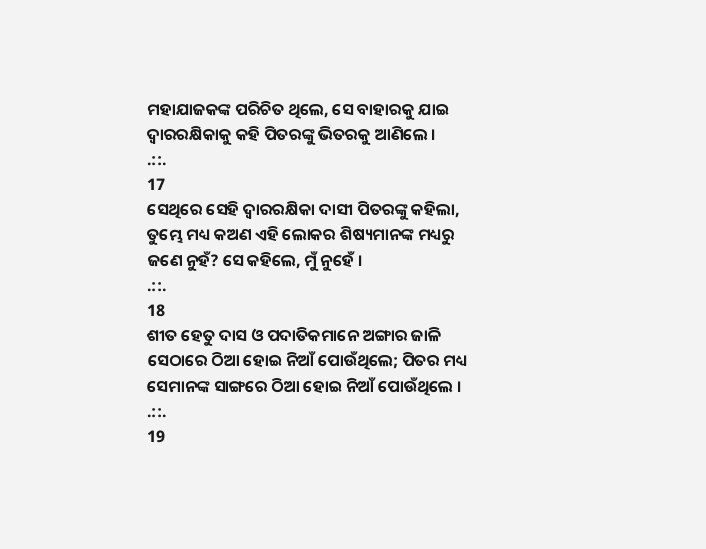ମହାଯାଜକଙ୍କ ପରିଚିତ ଥିଲେ, ସେ ବାହାରକୁ ଯାଇ ଦ୍ଵାରରକ୍ଷିକାକୁ କହି ପିତରଙ୍କୁ ଭିତରକୁ ଆଣିଲେ ।
.::.
17
ସେଥିରେ ସେହି ଦ୍ଵାରରକ୍ଷିକା ଦାସୀ ପିତରଙ୍କୁ କହିଲା, ତୁମ୍ଭେ ମଧ୍ୟ କଅଣ ଏହି ଲୋକର ଶିଷ୍ୟମାନଙ୍କ ମଧ୍ୟରୁ ଜଣେ ନୁହଁ? ସେ କହିଲେ, ମୁଁ ନୁହେଁ ।
.::.
18
ଶୀତ ହେତୁ ଦାସ ଓ ପଦାତିକମାନେ ଅଙ୍ଗାର ଜାଳି ସେଠାରେ ଠିଆ ହୋଇ ନିଆଁ ପୋଉଁଥିଲେ; ପିତର ମଧ୍ୟ ସେମାନଙ୍କ ସାଙ୍ଗରେ ଠିଆ ହୋଇ ନିଆଁ ପୋଉଁଥିଲେ ।
.::.
19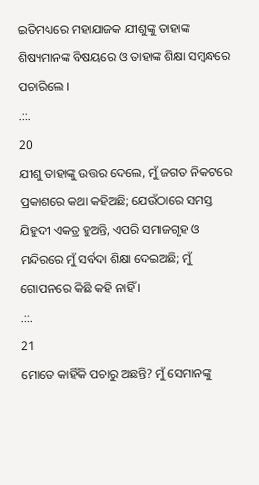ଇତିମଧ୍ୟରେ ମହାଯାଜକ ଯୀଶୁଙ୍କୁ ତାହାଙ୍କ ଶିଷ୍ୟମାନଙ୍କ ବିଷୟରେ ଓ ତାହାଙ୍କ ଶିକ୍ଷା ସମ୍ଵନ୍ଧରେ ପଚାରିଲେ ।
.::.
20
ଯୀଶୁ ତାହାଙ୍କୁ ଉତ୍ତର ଦେଲେ, ମୁଁ ଜଗତ ନିକଟରେ ପ୍ରକାଶରେ କଥା କହିଅଛି; ଯେଉଁଠାରେ ସମସ୍ତ ଯିହୁଦୀ ଏକତ୍ର ହୁଅନ୍ତି, ଏପରି ସମାଜଗୃହ ଓ ମନ୍ଦିରରେ ମୁଁ ସର୍ବଦା ଶିକ୍ଷା ଦେଇଅଛି; ମୁଁ ଗୋପନରେ କିଛି କହି ନାହିଁ ।
.::.
21
ମୋତେ କାହିଁକି ପଚାରୁ ଅଛନ୍ତି? ମୁଁ ସେମାନଙ୍କୁ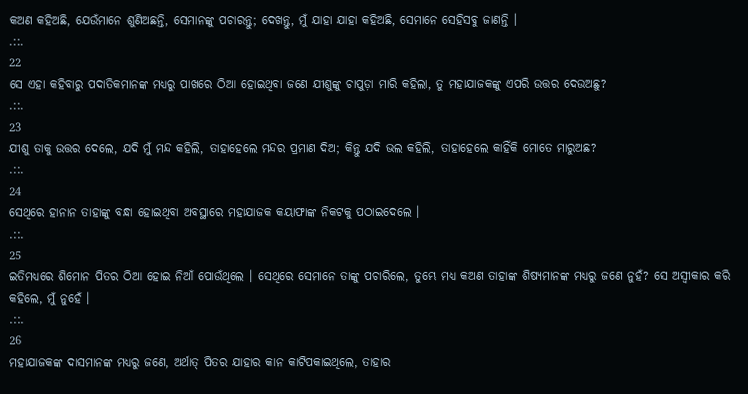କଅଣ କହିଅଛି, ଯେଉଁମାନେ ଶୁଣିଅଛନ୍ତି, ସେମାନଙ୍କୁ ପଚାରନ୍ତୁ; ଦେଖନ୍ତୁ, ମୁଁ ଯାହା ଯାହା କହିଅଛି, ସେମାନେ ସେହିସବୁ ଜାଣନ୍ତି ।
.::.
22
ସେ ଏହା କହିବାରୁ ପଦାତିକମାନଙ୍କ ମଧ୍ୟରୁ ପାଖରେ ଠିଆ ହୋଇଥିବା ଜଣେ ଯୀଶୁଙ୍କୁ ଚାପୁଡ଼ା ମାରି କହିଲା, ତୁ ମହାଯାଜକଙ୍କୁ ଏପରି ଉତ୍ତର ଦେଉଅଛୁ?
.::.
23
ଯୀଶୁ ତାକୁ ଉତ୍ତର ଦେଲେ, ଯଦି ମୁଁ ମନ୍ଦ କହିଲି, ତାହାହେଲେ ମନ୍ଦର ପ୍ରମାଣ ଦିଅ; କିନ୍ତୁ ଯଦି ଭଲ କହିଲି, ତାହାହେଲେ କାହିଁକି ମୋତେ ମାରୁଅଛ?
.::.
24
ସେଥିରେ ହାନାନ ତାହାଙ୍କୁ ବନ୍ଧା ହୋଇଥିବା ଅବସ୍ଥାରେ ମହାଯାଜକ କୟାଫାଙ୍କ ନିକଟକୁ ପଠାଇଦେଲେ ।
.::.
25
ଇତିମଧ୍ୟରେ ଶିମୋନ ପିତର ଠିଆ ହୋଇ ନିଆଁ ପୋଉଁଥିଲେ । ସେଥିରେ ସେମାନେ ତାଙ୍କୁ ପଚାରିଲେ, ତୁମ୍ଭେ ମଧ୍ୟ କଅଣ ତାହାଙ୍କ ଶିଷ୍ୟମାନଙ୍କ ମଧ୍ୟରୁ ଜଣେ ନୁହଁ? ସେ ଅସ୍ଵୀକାର କରି କହିଲେ, ମୁଁ ନୁହେଁ ।
.::.
26
ମହାଯାଜକଙ୍କ ଦାସମାନଙ୍କ ମଧ୍ୟରୁ ଜଣେ, ଅର୍ଥାତ୍ ପିତର ଯାହାର କାନ କାଟିପକାଇଥିଲେ, ତାହାର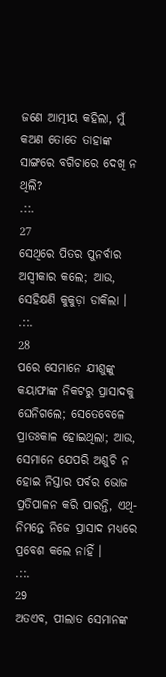ଜଣେ ଆତ୍ମୀୟ କହିଲା, ମୁଁ କଅଣ ତୋତେ ତାହାଙ୍କ ସାଙ୍ଗରେ ବଗିଚାରେ ଦେଖି ନ ଥିଲି?
.::.
27
ସେଥିରେ ପିତର ପୁନର୍ବାର ଅସ୍ଵୀକାର କଲେ; ଆଉ, ସେହିକ୍ଷଣି କୁକୁଡ଼ା ଡାକିଲା ।
.::.
28
ପରେ ସେମାନେ ଯୀଶୁଙ୍କୁ କୟାଫାଙ୍କ ନିକଟରୁ ପ୍ରାସାଦକୁ ଘେନିଗଲେ; ସେତେବେଳେ ପ୍ରାତଃକାଳ ହୋଇଥିଲା; ଆଉ, ସେମାନେ ଯେପରି ଅଶୁଚି ନ ହୋଇ ନିସ୍ତାର ପର୍ବର ଭୋଜ ପ୍ରତିପାଳନ କରି ପାରନ୍ତି, ଏଥି-ନିମନ୍ତେ ନିଜେ ପ୍ରାସାଦ ମଧ୍ୟରେ ପ୍ରବେଶ କଲେ ନାହିଁ ।
.::.
29
ଅତଏବ, ପୀଲାତ ସେମାନଙ୍କ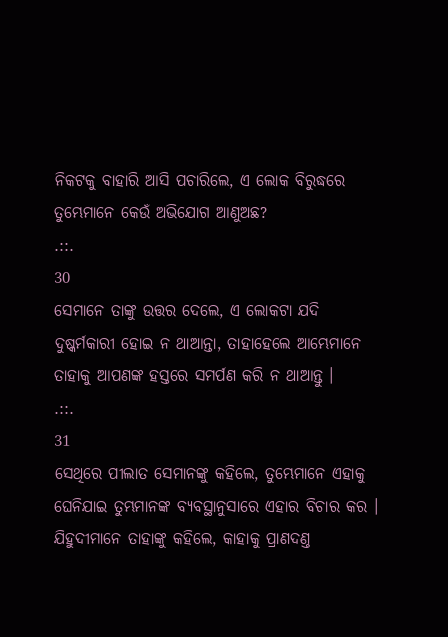ନିକଟକୁ ବାହାରି ଆସି ପଚାରିଲେ, ଏ ଲୋକ ବିରୁଦ୍ଧରେ ତୁମ୍ଭେମାନେ କେଉଁ ଅଭିଯୋଗ ଆଣୁଅଛ?
.::.
30
ସେମାନେ ତାଙ୍କୁ ଉତ୍ତର ଦେଲେ, ଏ ଲୋକଟା ଯଦି ଦୁଷ୍କର୍ମକାରୀ ହୋଇ ନ ଥାଆନ୍ତା, ତାହାହେଲେ ଆମ୍ଭେମାନେ ତାହାକୁ ଆପଣଙ୍କ ହସ୍ତରେ ସମର୍ପଣ କରି ନ ଥାଆନ୍ତୁ ।
.::.
31
ସେଥିରେ ପୀଲାତ ସେମାନଙ୍କୁ କହିଲେ, ତୁମ୍ଭେମାନେ ଏହାକୁ ଘେନିଯାଇ ତୁମ୍ଭମାନଙ୍କ ବ୍ୟବସ୍ଥାନୁସାରେ ଏହାର ବିଚାର କର । ଯିହୁଦୀମାନେ ତାହାଙ୍କୁ କହିଲେ, କାହାକୁ ପ୍ରାଣଦଣ୍ତ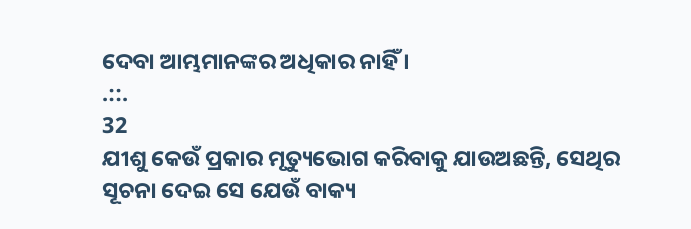ଦେବା ଆମ୍ଭମାନଙ୍କର ଅଧିକାର ନାହିଁ ।
.::.
32
ଯୀଶୁ କେଉଁ ପ୍ରକାର ମୃତ୍ୟୁଭୋଗ କରିବାକୁ ଯାଉଅଛନ୍ତି, ସେଥିର ସୂଚନା ଦେଇ ସେ ଯେଉଁ ବାକ୍ୟ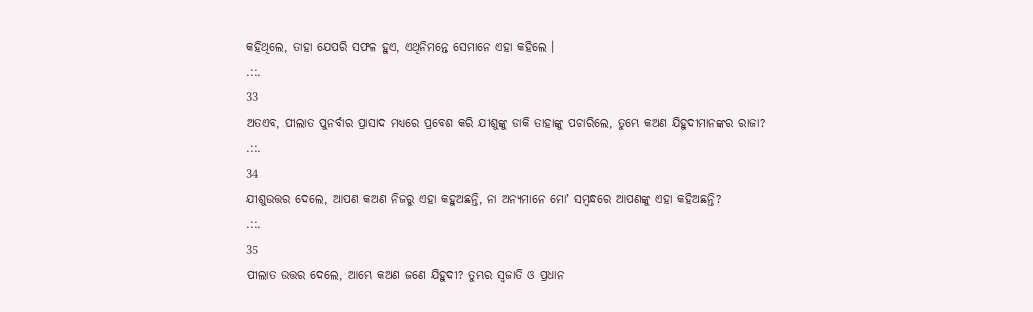କହିଥିଲେ, ତାହା ଯେପରି ସଫଳ ହୁଏ, ଏଥିନିମନ୍ତେ ସେମାନେ ଏହା କହିଲେ ।
.::.
33
ଅତଏବ, ପୀଲାତ ପୁନର୍ବାର ପ୍ରାସାଦ ମଧ୍ୟରେ ପ୍ରବେଶ କରି ଯୀଶୁଙ୍କୁ ଡାକି ତାହାଙ୍କୁ ପଚାରିଲେ, ତୁମ୍ଭେ କଅଣ ଯିହୁଦୀମାନଙ୍କର ରାଜା?
.::.
34
ଯୀଶୁଉତ୍ତର ଦେଲେ, ଆପଣ କଅଣ ନିଜରୁ ଏହା କହୁଅଛନ୍ତି, ନା ଅନ୍ୟମାନେ ମୋʼ ସମ୍ଵନ୍ଧରେ ଆପଣଙ୍କୁ ଏହା କହିଅଛନ୍ତି?
.::.
35
ପୀଲାତ ଉତ୍ତର ଦେଲେ, ଆମ୍ଭେ କଅଣ ଜଣେ ଯିହୁଦୀ? ତୁମ୍ଭର ସ୍ଵଜାତି ଓ ପ୍ରଧାନ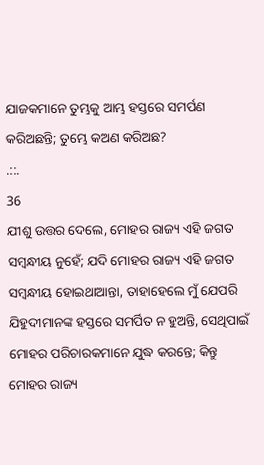ଯାଜକମାନେ ତୁମ୍ଭକୁ ଆମ୍ଭ ହସ୍ତରେ ସମର୍ପଣ କରିଅଛନ୍ତି; ତୁମ୍ଭେ କଅଣ କରିଅଛ?
.::.
36
ଯୀଶୁ ଉତ୍ତର ଦେଲେ, ମୋହର ରାଜ୍ୟ ଏହି ଜଗତ ସମ୍ଵନ୍ଧୀୟ ନୁହେଁ; ଯଦି ମୋହର ରାଜ୍ୟ ଏହି ଜଗତ ସମ୍ଵନ୍ଧୀୟ ହୋଇଥାଆନ୍ତା, ତାହାହେଲେ ମୁଁ ଯେପରି ଯିହୁଦୀମାନଙ୍କ ହସ୍ତରେ ସମର୍ପିତ ନ ହୁଅନ୍ତି, ସେଥିପାଇଁ ମୋହର ପରିଚାରକମାନେ ଯୁଦ୍ଧ କରନ୍ତେ; କିନ୍ତୁ ମୋହର ରାଜ୍ୟ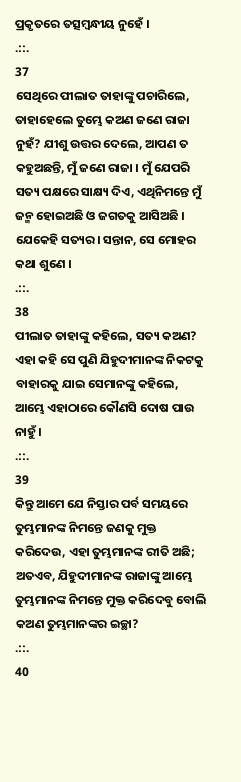ପ୍ରକୃତରେ ତତ୍ସମ୍ଵନ୍ଧୀୟ ନୁହେଁ ।
.::.
37
ସେଥିରେ ପୀଲାତ ତାହାଙ୍କୁ ପଚାରିଲେ, ତାହାହେଲେ ତୁମ୍ଭେ କଅଣ ଜଣେ ରାଜା ନୁହଁ? ଯୀଶୁ ଉତ୍ତର ଦେଲେ, ଆପଣ ତ କହୁଅଛନ୍ତି, ମୁଁ ଜଣେ ରାଜା । ମୁଁ ଯେପରି ସତ୍ୟ ପକ୍ଷରେ ସାକ୍ଷ୍ୟ ଦିଏ, ଏଥିନିମନ୍ତେ ମୁଁ ଜନ୍ମ ହୋଇଅଛି ଓ ଜଗତକୁ ଆସିଅଛି । ଯେକେହି ସତ୍ୟର। ସନ୍ତାନ, ସେ ମୋହର କଥା ଶୁଣେ ।
.::.
38
ପୀଲାତ ତାହାଙ୍କୁ କହିଲେ, ସତ୍ୟ କଅଣ? ଏହା କହି ସେ ପୁଣି ଯିହୁଦୀମାନଙ୍କ ନିକଟକୁ ବାହାରକୁ ଯାଇ ସେମାନଙ୍କୁ କହିଲେ, ଆମ୍ଭେ ଏହାଠାରେ କୌଣସି ଦୋଷ ପାଉ ନାହୁଁ ।
.::.
39
କିନ୍ତୁ ଆମେ ଯେ ନିସ୍ତାର ପର୍ବ ସମୟରେ ତୁମ୍ଭମାନଙ୍କ ନିମନ୍ତେ ଜଣକୁ ମୁକ୍ତ କରିଦେଉ, ଏହା ତୁମ୍ଭମାନଙ୍କ ରୀତି ଅଛି; ଅତଏବ, ଯିହୁଦୀମାନଙ୍କ ରାଜାଙ୍କୁ ଆମ୍ଭେ ତୁମ୍ଭମାନଙ୍କ ନିମନ୍ତେ ମୁକ୍ତ କରିଦେବୁ ବୋଲି କଅଣ ତୁମ୍ଭମାନଙ୍କର ଇଚ୍ଛା?
.::.
40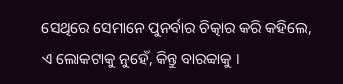ସେଥିରେ ସେମାନେ ପୁନର୍ବାର ଚିତ୍କାର କରି କହିଲେ, ଏ ଲୋକଟାକୁ ନୁହେଁ, କିନ୍ତୁ ବାରବ୍ବାକୁ ।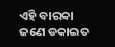ଏହି ବାରବ୍ବା ଜଣେ ଡକାଇତ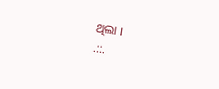ଥିଲା ।
.::.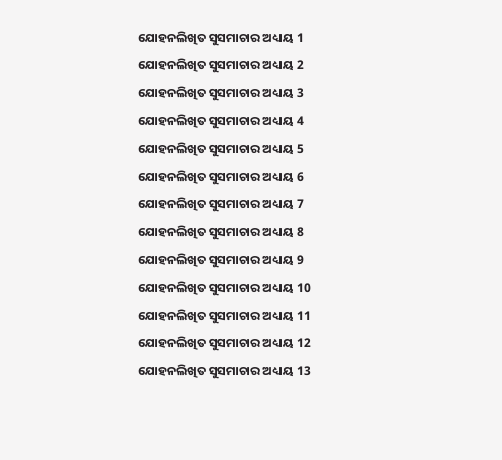ଯୋହନଲିଖିତ ସୁସମାଚାର ଅଧ୍ୟାୟ 1
ଯୋହନଲିଖିତ ସୁସମାଚାର ଅଧ୍ୟାୟ 2
ଯୋହନଲିଖିତ ସୁସମାଚାର ଅଧ୍ୟାୟ 3
ଯୋହନଲିଖିତ ସୁସମାଚାର ଅଧ୍ୟାୟ 4
ଯୋହନଲିଖିତ ସୁସମାଚାର ଅଧ୍ୟାୟ 5
ଯୋହନଲିଖିତ ସୁସମାଚାର ଅଧ୍ୟାୟ 6
ଯୋହନଲିଖିତ ସୁସମାଚାର ଅଧ୍ୟାୟ 7
ଯୋହନଲିଖିତ ସୁସମାଚାର ଅଧ୍ୟାୟ 8
ଯୋହନଲିଖିତ ସୁସମାଚାର ଅଧ୍ୟାୟ 9
ଯୋହନଲିଖିତ ସୁସମାଚାର ଅଧ୍ୟାୟ 10
ଯୋହନଲିଖିତ ସୁସମାଚାର ଅଧ୍ୟାୟ 11
ଯୋହନଲିଖିତ ସୁସମାଚାର ଅଧ୍ୟାୟ 12
ଯୋହନଲିଖିତ ସୁସମାଚାର ଅଧ୍ୟାୟ 13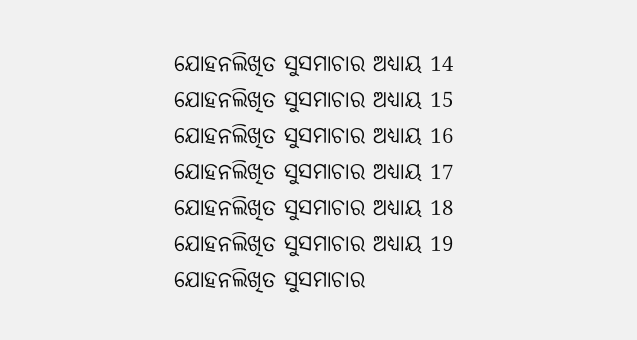ଯୋହନଲିଖିତ ସୁସମାଚାର ଅଧ୍ୟାୟ 14
ଯୋହନଲିଖିତ ସୁସମାଚାର ଅଧ୍ୟାୟ 15
ଯୋହନଲିଖିତ ସୁସମାଚାର ଅଧ୍ୟାୟ 16
ଯୋହନଲିଖିତ ସୁସମାଚାର ଅଧ୍ୟାୟ 17
ଯୋହନଲିଖିତ ସୁସମାଚାର ଅଧ୍ୟାୟ 18
ଯୋହନଲିଖିତ ସୁସମାଚାର ଅଧ୍ୟାୟ 19
ଯୋହନଲିଖିତ ସୁସମାଚାର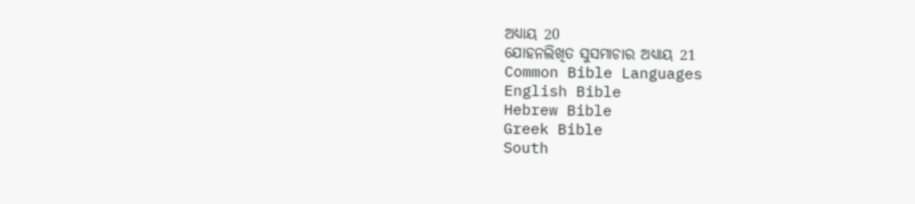ଅଧ୍ୟାୟ 20
ଯୋହନଲିଖିତ ସୁସମାଚାର ଅଧ୍ୟାୟ 21
Common Bible Languages
English Bible
Hebrew Bible
Greek Bible
South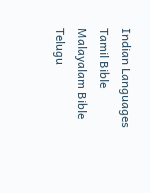Indian Languages
Tamil Bible
Malayalam Bible
Telugu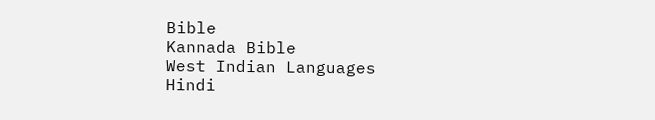Bible
Kannada Bible
West Indian Languages
Hindi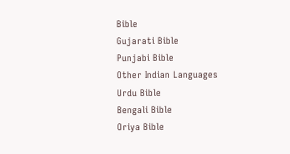Bible
Gujarati Bible
Punjabi Bible
Other Indian Languages
Urdu Bible
Bengali Bible
Oriya Bible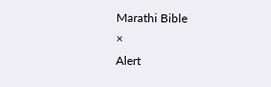Marathi Bible
×
Alert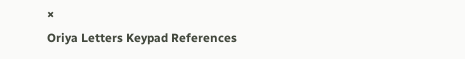×
Oriya Letters Keypad References